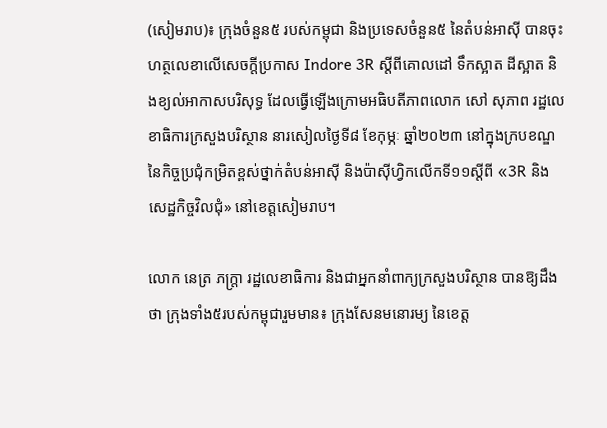(សៀមរាប)៖ ក្រុងចំនួន៥ របស់កម្ពុជា និងប្រទេសចំនួន៥ នៃតំបន់អាស៊ី បានចុះហត្ថលេខាលើសេចក្តីប្រកាស Indore 3R ស្តីពីគោលដៅ ទឹកស្អាត ដីស្អាត និងខ្យល់អាកាសបរិសុទ្ធ ដែលធ្វើឡើងក្រោមអធិបតីភាពលោក សៅ សុភាព រដ្ឋលេខាធិការក្រសួងបរិស្ថាន នារសៀលថ្ងៃទី៨ ខែកុម្ភៈ ឆ្នាំ២០២៣ នៅក្នុងក្របខណ្ឌ នៃកិច្ចប្រជុំកម្រិតខ្ពស់ថ្នាក់តំបន់អាស៊ី និងប៉ាស៊ីហ្វិកលើកទី១១ស្តីពី «3R និងសេដ្ឋកិច្ចវិលជុំ» នៅខេត្តសៀមរាប។

លោក នេត្រ ភក្ត្រា រដ្ឋលេខាធិការ និងជាអ្នកនាំពាក្យក្រសួងបរិស្ថាន បានឱ្យដឹងថា ក្រុងទាំង៥របស់កម្ពុជារួមមាន៖ ក្រុងសែនមនោរម្យ នៃខេត្ត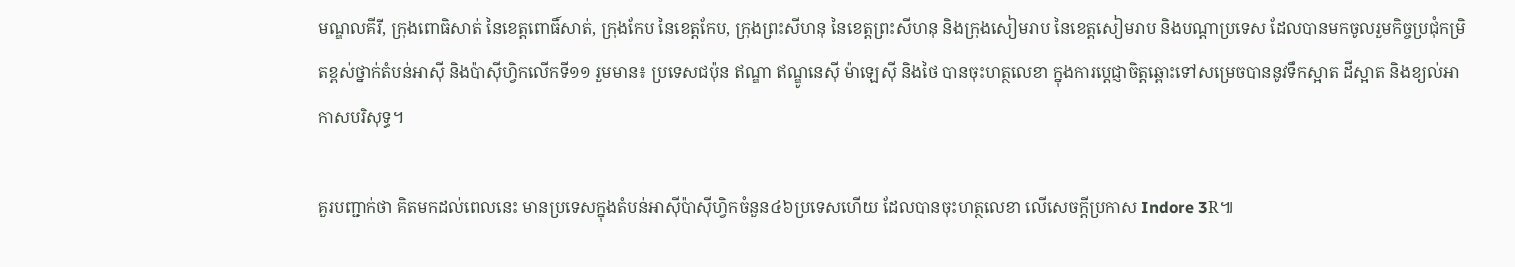មណ្ឌលគីរី, ក្រុងពោធិសាត់ នៃខេត្តពោធិ៍សាត់, ក្រុងកែប នៃខេត្តកែប, ក្រុងព្រះសីហនុ នៃខេត្តព្រះសីហនុ និងក្រុងសៀមរាប នៃខេត្តសៀមរាប និងបណ្តាប្រទេស ដែលបានមកចូលរួមកិច្ចប្រជុំកម្រិតខ្ពស់ថ្នាក់តំបន់អាស៊ី និងប៉ាស៊ីហ្វិកលើកទី១១ រួមមាន៖ ប្រទេសជប៉ុន ឥណ្ឌា ឥណ្ឌូនេស៊ី ម៉ាឡេស៊ី និងថៃ បានចុះហត្ថលេខា ក្នុងការប្តេជ្ញាចិត្តឆ្ពោះទៅសម្រេចបាននូវទឹកស្អាត ដីស្អាត និងខ្យល់អាកាសបរិសុទ្ធ។

គួរបញ្ជាក់ថា គិតមកដល់ពេលនេះ មានប្រទេសក្នុងតំបន់អាស៊ីប៉ាស៊ីហ្វិកចំនួន៤៦ប្រទេសហើយ ដែលបានចុះហត្ថលេខា លើសេចក្តីប្រកាស Indore 3R៕